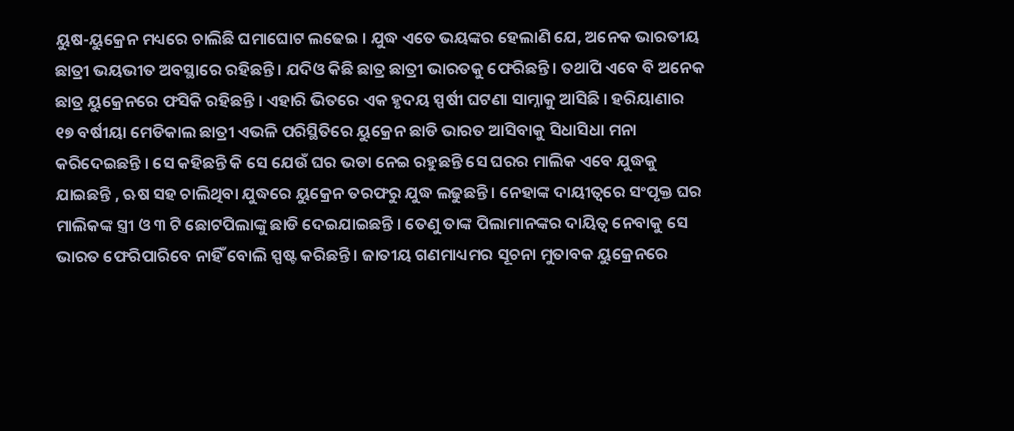ୟୁଷ-ୟୁକ୍ରେନ ମଧ୍ୟରେ ଚାଲିଛି ଘମାଘୋଟ ଲଢେଇ । ଯୁଦ୍ଧ ଏତେ ଭୟଙ୍କର ହେଲାଣି ଯେ, ଅନେକ ଭାରତୀୟ ଛାତ୍ରୀ ଭୟଭୀତ ଅବସ୍ଥାରେ ରହିଛନ୍ତି । ଯଦିଓ କିଛି ଛାତ୍ର ଛାତ୍ରୀ ଭାରତକୁ ଫେରିଛନ୍ତି । ତଥାପି ଏବେ ବି ଅନେକ ଛାତ୍ର ୟୁକ୍ରେନରେ ଫସିକି ରହିଛନ୍ତି । ଏହାରି ଭିତରେ ଏକ ହୃଦୟ ସ୍ପର୍ଷୀ ଘଟଣା ସାମ୍ନାକୁ ଆସିଛି । ହରିୟାଣାର ୧୭ ବର୍ଷୀୟା ମେଡିକାଲ ଛାତ୍ରୀ ଏଭଳି ପରିସ୍ଥିତିରେ ୟୁକ୍ରେନ ଛାଡି ଭାରତ ଆସିବାକୁ ସିଧାସିଧା ମନା କରିଦେଇଛନ୍ତି । ସେ କହିଛନ୍ତି କି ସେ ଯେଉଁ ଘର ଭଡା ନେଇ ରହୁଛନ୍ତି ସେ ଘରର ମାଲିକ ଏବେ ଯୁଦ୍ଧକୁ ଯାଇଛନ୍ତି , ଋଷ ସହ ଚାଲିଥିବା ଯୁଦ୍ଧରେ ୟୁକ୍ରେନ ତରଫରୁ ଯୁଦ୍ଧ ଲଢୁଛନ୍ତି । ନେହାଙ୍କ ଦାୟୀତ୍ୱରେ ସଂପୃକ୍ତ ଘର ମାଲିକଙ୍କ ସ୍ତ୍ରୀ ଓ ୩ ଟି ଛୋଟପିଲାଙ୍କୁ ଛାଡି ଦେଇଯାଇଛନ୍ତି । ତେଣୁ ତାଙ୍କ ପିଲାମାନଙ୍କର ଦାୟିତ୍ୱ ନେବାକୁ ସେ ଭାରତ ଫେରିପାରିବେ ନାହିଁ ବୋଲି ସ୍ପଷ୍ଟ କରିଛନ୍ତି । ଜାତୀୟ ଗଣମାଧ୍ୟମର ସୂଚନା ମୁତାବକ ୟୁକ୍ରେନରେ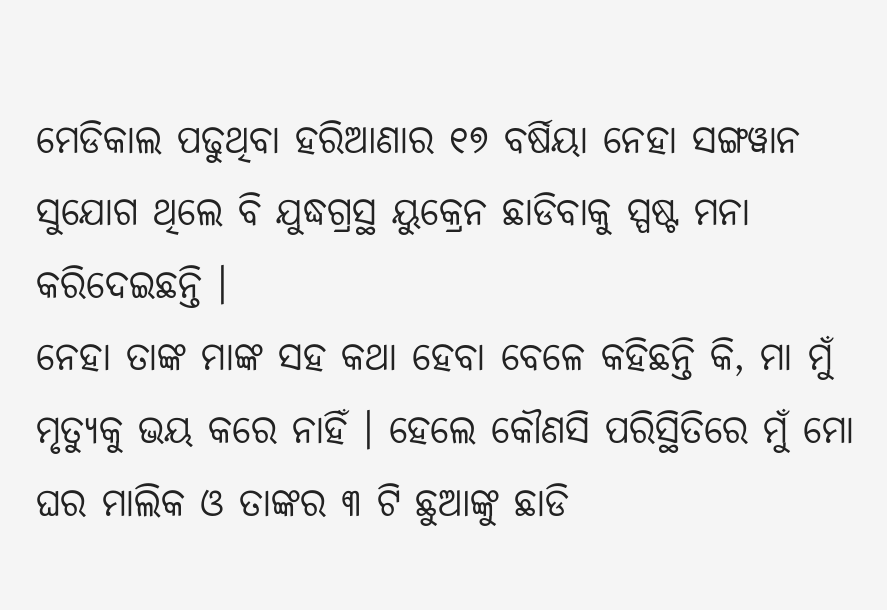ମେଡିକାଲ ପଢୁଥିବା ହରିଆଣାର ୧୭ ବର୍ଷିୟା ନେହା ସଙ୍ଗୱାନ ସୁଯୋଗ ଥିଲେ ବି ଯୁଦ୍ଧଗ୍ରସ୍ଥ ୟୁକ୍ରେନ ଛାଡିବାକୁ ସ୍ପଷ୍ଟ ମନା କରିଦେଇଛନ୍ତି ।
ନେହା ତାଙ୍କ ମାଙ୍କ ସହ କଥା ହେବା ବେଳେ କହିଛନ୍ତି କି, ମା ମୁଁ ମୃତ୍ୟୁକୁ ଭୟ କରେ ନାହିଁ । ହେଲେ କୌଣସି ପରିସ୍ଥିତିରେ ମୁଁ ମୋ ଘର ମାଲିକ ଓ ତାଙ୍କର ୩ ଟି ଛୁଆଙ୍କୁ ଛାଡି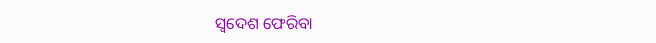ସ୍ୱଦେଶ ଫେରିବା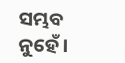ସମ୍ଭବ ନୁହେଁ ।